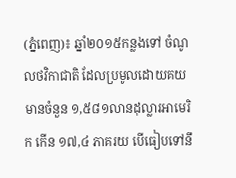(ភ្នំពេញ)៖ ឆ្នាំ២០១៥កន្លងទៅ ចំណូលថវិកាជាតិ ដែលប្រមូលដោយគយ មានចំនួន ១,៥៨១លានដុល្លារអាមេរិក កើន ១៧,៤ ភាគរយ បើធៀបទៅនឹ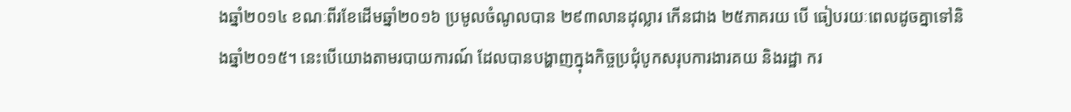ងឆ្នាំ២០១៤ ខណៈពីរខែដើមឆ្នាំ២០១៦ ប្រមូលចំណូលបាន ២៩៣លានដុល្លារ កើនជាង ២៥ភាគរយ បើ ធៀបរយៈពេលដូចគ្នាទៅនិងឆ្នាំ២០១៥។ នេះបើយោងតាមរបាយការណ៍ ដែលបានបង្ហាញក្នុងកិច្ចប្រជុំបូកសរុបការងារគយ និងរដ្ឋា ករ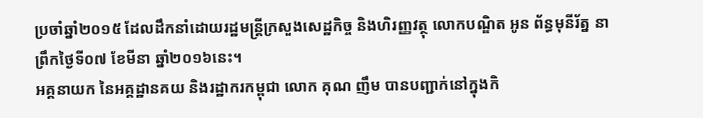ប្រចាំឆ្នាំ២០១៥ ដែលដឹកនាំដោយរដ្ឋមន្រ្តីក្រសួងសេដ្ឋកិច្ច និងហិរញ្ញវត្ថុ លោកបណ្ឌិត អូន ព័ន្ធមុនីរ័ត្ន នាព្រឹកថ្ងៃទី០៧ ខែមីនា ឆ្នាំ២០១៦នេះ។
អគ្គនាយក នៃអគ្គដ្ឋានគយ និងរដ្ឋាករកម្ពុជា លោក គុណ ញឹម បានបញ្ជាក់នៅក្នុងកិ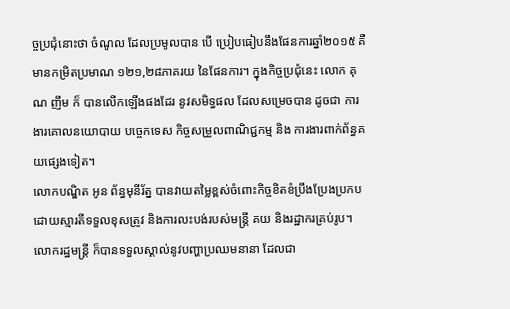ច្ចប្រជុំនោះថា ចំណូល ដែលប្រមូលបាន បើ ប្រៀបធៀបនឹងផែនការឆ្នាំ២០១៥ គឺមានកម្រិតប្រមាណ ១២១,២៨ភាគរយ នៃផែនការ។ ក្នុងកិច្ចប្រជុំនេះ លោក គុណ ញឹម ក៏ បានលើកឡើងផងដែរ នូវសមិទ្ធផល ដែលសម្រេចបាន ដូចជា ការងារគោលនយោបាយ បច្ចេកទេស កិច្ចសម្រួលពាណិជ្ជកម្ម និង ការងារពាក់ព័ន្ធគយផ្សេងទៀត។
លោកបណ្ឌិត អូន ព័ន្ធមុនីរ័ត្ន បានវាយតម្លៃខ្ពស់ចំពោះកិច្ចខិតខំប្រឹងប្រែងប្រកបដោយស្មារតីទទួលខុសត្រូវ និងការលះបង់របស់មន្រ្តី គយ និងរដ្ឋាករគ្រប់រូប។ លោករដ្ឋមន្រ្តី ក៏បានទទួលស្គាល់នូវបញ្ហាប្រឈមនានា ដែលជា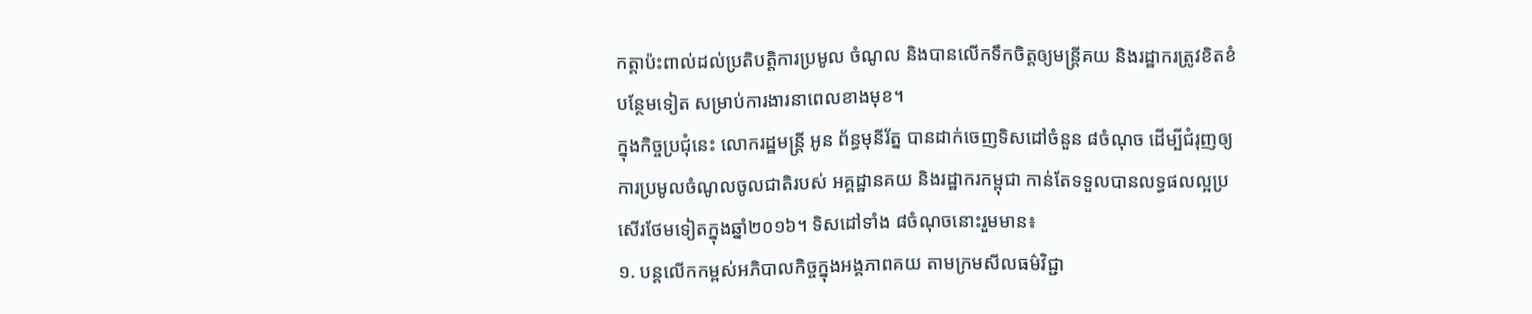កត្តាប៉ះពាល់ដល់ប្រតិបត្តិការប្រមូល ចំណូល និងបានលើកទឹកចិត្តឲ្យមន្រ្តីគយ និងរដ្ឋាករត្រូវខិតខំបន្ថែមទៀត សម្រាប់ការងារនាពេលខាងមុខ។
ក្នុងកិច្ចប្រជុំនេះ លោករដ្ឋមន្រ្តី អូន ព័ន្ធមុនីរ័ត្ន បានដាក់ចេញទិសដៅចំនួន ៨ចំណុច ដើម្បីជំរុញឲ្យការប្រមូលចំណូលចូលជាតិរបស់ អគ្គដ្ឋានគយ និងរដ្ឋាករកម្ពុជា កាន់តែទទួលបានលទ្ធផលល្អប្រសើរថែមទៀតក្នុងឆ្នាំ២០១៦។ ទិសដៅទាំង ៨ចំណុចនោះរួមមាន៖
១. បន្តលើកកម្ពស់អភិបាលកិច្ចក្នុងអង្គភាពគយ តាមក្រមសីលធម៌វិជ្ជា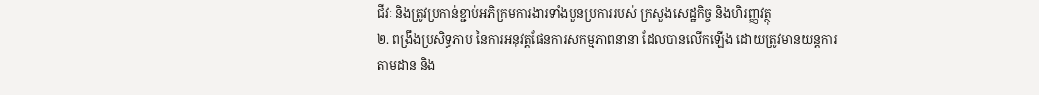ជីវៈ និងត្រូវប្រកាន់ខ្ជាប់អភិក្រមការងារទាំងបួនប្រការរបស់ ក្រសួងសេដ្ឋកិច្ច និងហិរញ្ញវត្ថុ
២. ពង្រឹងប្រសិទ្ធភាប នៃការអនុវត្តផែនការសកម្មភាពនានា ដែលបានលើកឡើង ដោយត្រូវមានយន្តការតាមដាន និង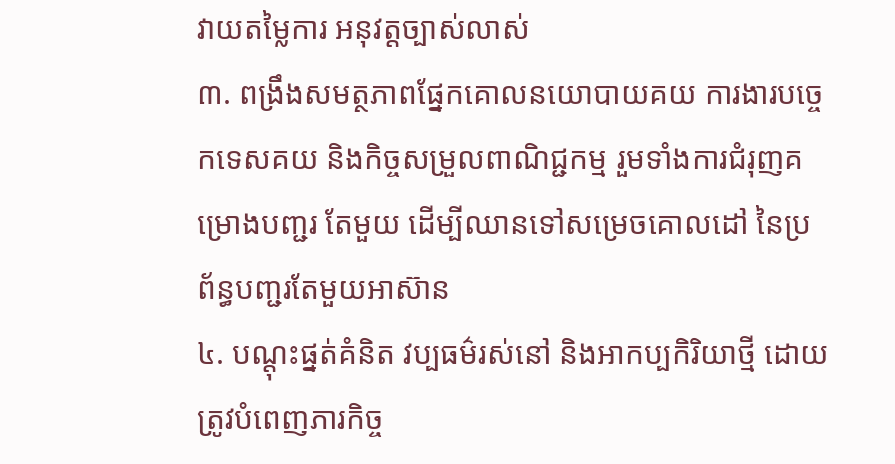វាយតម្លៃការ អនុវត្តច្បាស់លាស់
៣. ពង្រឹងសមត្ថភាពផ្នែកគោលនយោបាយគយ ការងារបច្ចេកទេសគយ និងកិច្ចសម្រួលពាណិជ្ជកម្ម រួមទាំងការជំរុញគម្រោងបញ្ជរ តែមួយ ដើម្បីឈានទៅសម្រេចគោលដៅ នៃប្រព័ន្ធបញ្ជរតែមួយអាស៊ាន
៤. បណ្តុះផ្នត់គំនិត វប្បធម៌រស់នៅ និងអាកប្បកិរិយាថ្មី ដោយត្រូវបំពេញភារកិច្ច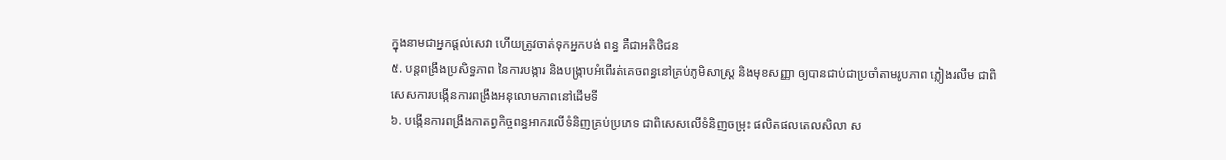ក្នុងនាមជាអ្នកផ្តល់សេវា ហើយត្រូវចាត់ទុកអ្នកបង់ ពន្ធ គឺជាអតិថិជន
៥. បន្តពង្រឹងប្រសិទ្ធភាព នៃការបង្ការ និងបង្រ្កាបអំពើរត់គេចពន្ធនៅគ្រប់ភូមិសាស្រ្ត និងមុខសញ្ញា ឲ្យបានជាប់ជាប្រចាំតាមរូបភាព ភ្លៀងរលឹម ជាពិសេសការបង្កើនការពង្រឹងអនុលោមភាពនៅដើមទី
៦. បង្កើនការពង្រឹងកាតព្វកិច្ចពន្ធអាករលើទំនិញគ្រប់ប្រភេទ ជាពិសេសលើទំនិញចម្រុះ ផលិតផលតេលសិលា ស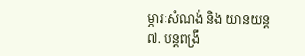ម្ភារៈសំណង់ និង យានយន្ត
៧. បន្តពង្រឹ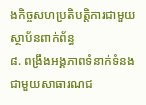ងកិច្ចសហប្រតិបត្តិការជាមួយស្ថាប័នពាក់ព័ន្ធ
៨. ពង្រឹងអង្គភាពទំនាក់ទំនងជាមួយសាធារណជ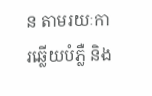ន តាមរយៈការឆ្លើយបំភ្លឺ និង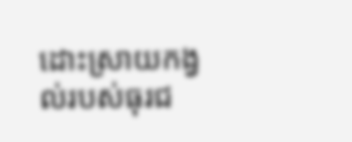ដោះស្រាយកង្វល់របស់ធុរជ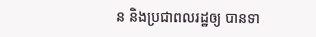ន និងប្រជាពលរដ្ឋឲ្យ បានទា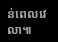ន់ពេលវេលា៕